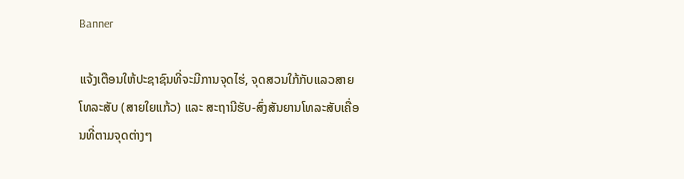Banner

ແຈ້ງເຕືອນໃຫ້ປະຊາຊົນທີ່ຈະມີການຈຸດໄຮ່, ຈຸດສວນໃກ້ກັບແລວສາຍໂທລະສັບ (ສາຍໃຍແກ້ວ) ແລະ ສະຖານີຮັບ-ສົ່ງສັນຍານໂທລະສັບເຄື່ອນທີ່ຕາມຈຸດຕ່າງໆ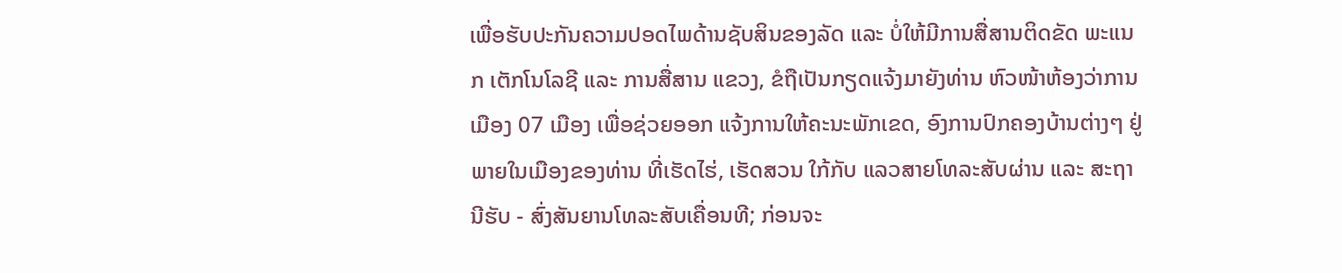ເພື່ອຮັບປະກັນຄວາມປອດໄພດ້ານຊັບສິນຂອງລັດ ແລະ ບໍ່ໃຫ້ມີການສື່ສານຕິດຂັດ ພະແນກ ເຕັກໂນໂລຊີ ແລະ ການສື່ສານ ແຂວງ, ຂໍຖືເປັນກຽດແຈ້ງມາຍັງທ່ານ ຫົວໜ້າຫ້ອງວ່າການເມືອງ 07 ເມືອງ ເພື່ອຊ່ວຍອອກ ແຈ້ງການໃຫ້ຄະນະພັກເຂດ, ອົງການປົກຄອງບ້ານຕ່າງໆ ຢູ່ພາຍໃນເມືອງຂອງທ່ານ ທີ່ເຮັດໄຮ່, ເຮັດສວນ ໃກ້ກັບ ແລວສາຍໂທລະສັບຜ່ານ ແລະ ສະຖານີຮັບ - ສົ່ງສັນຍານໂທລະສັບເຄື່ອນທີ; ກ່ອນຈະ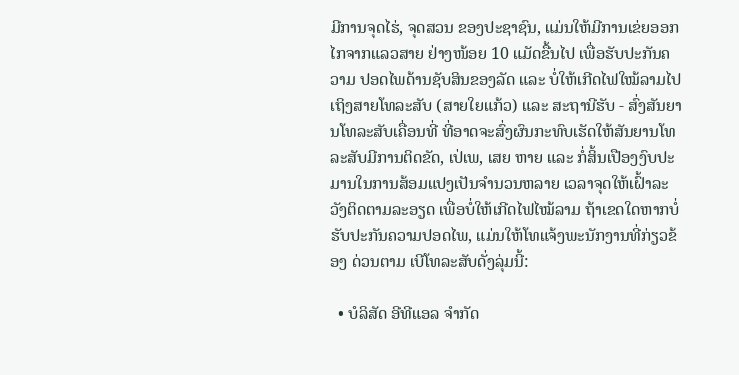ມີການຈຸດໄຮ່, ຈຸດສວນ ຂອງປະຊາຊົນ, ແມ່ນໃຫ້ມີການເຂ່ຍອອກໄກຈາກແລວສາຍ ຢ່າງໜ້ອຍ 10 ແມັດຂື້ນໄປ ເພື່ອຮັບປະກັນຄວາມ ປອດໄພດ້ານຊັບສິນຂອງລັດ ແລະ ບໍ່ໃຫ້ເກີດໄຟໃໝ້ລາມໄປເຖິງສາຍໂທລະສັບ (ສາຍໃຍແກ້ວ) ແລະ ສະຖານີຮັບ - ສົ່ງສັນຍານໂທລະສັບເຄື່ອນທີ່ ທີ່ອາດຈະສົ່ງຜົນກະທົບເຮັດໃຫ້ສັນຍານໂທລະສັບມີການຕິດຂັດ, ເປ່ເພ, ເສຍ ຫາຍ ແລະ ກໍ່ສິ້ນເປືອງງົບປະມານໃນການສ້ອມແປງເປັນຈຳນວນຫລາຍ ເວລາຈຸດໃຫ້ເຝົ້າລະວັງຕິດຕາມລະອຽດ ເພື່ອບໍ່ໃຫ້ເກີດໄຟໄໝ້ລາມ ຖ້າເຂດໃດຫາກບໍ່ຮັບປະກັນຄວາມປອດໄພ, ແມ່ນໃຫ້ໂທແຈ້ງພະນັກງານທີ່ກ່ຽວຂ້ອງ ດ່ວນຕາມ ເບີໂທລະສັບດັ່ງລຸ່ມນີ້:

  • ບໍລິສັດ ອີທີແອລ ຈຳກັດ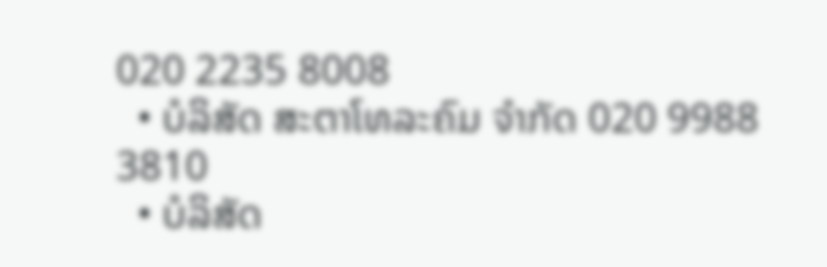020 2235 8008
  • ບໍລິສັດ ສະຕາໂທລະຄົມ ຈຳກັດ 020 9988 3810
  • ບໍລິສັດ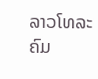ລາວໂທລະຄົມ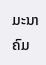ມະນາຄົມ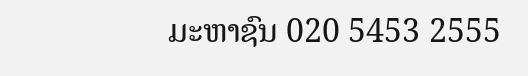ມະຫາຊົນ 020 5453 2555